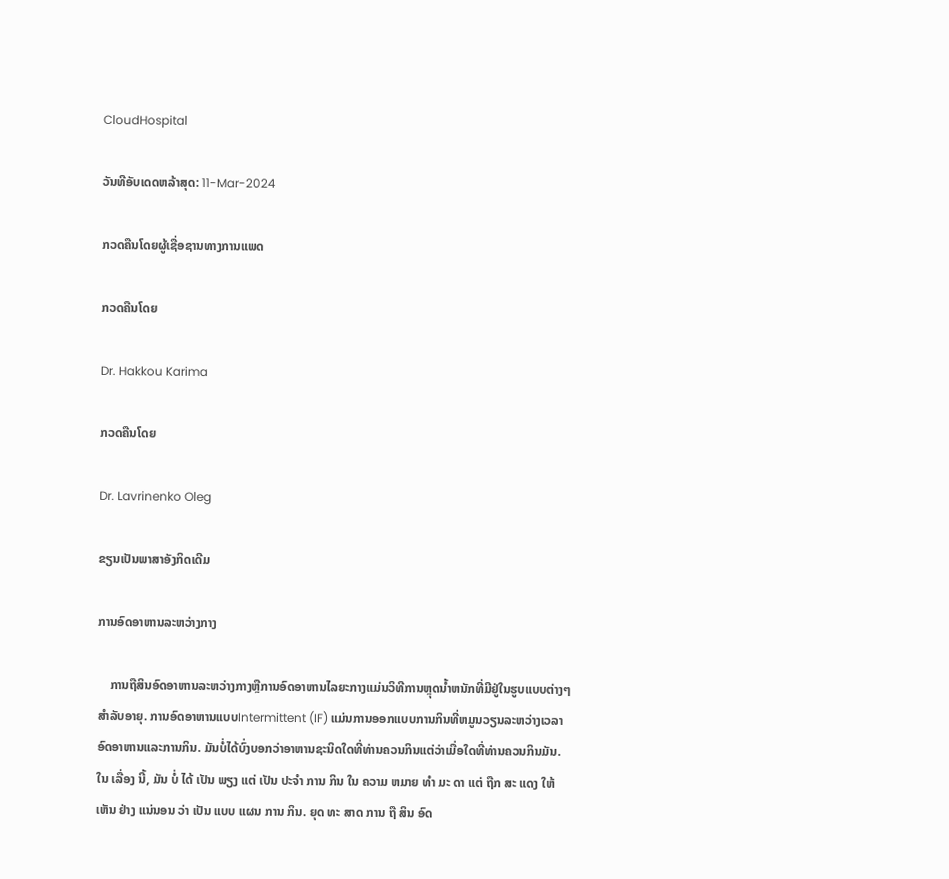CloudHospital

ວັນທີອັບເດດຫລ້າສຸດ: 11-Mar-2024

ກວດຄືນໂດຍຜູ້ເຊື່ອຊານທາງການແພດ

ກວດຄືນໂດຍ

Dr. Hakkou Karima

ກວດຄືນໂດຍ

Dr. Lavrinenko Oleg

ຂຽນເປັນພາສາອັງກິດເດີມ

ການອົດອາຫານລະຫວ່າງກາງ

    ການຖືສິນອົດອາຫານລະຫວ່າງກາງຫຼືການອົດອາຫານໄລຍະກາງແມ່ນວິທີການຫຼຸດນ້ຳຫນັກທີ່ມີຢູ່ໃນຮູບແບບຕ່າງໆສໍາລັບອາຍຸ. ການອົດອາຫານແບບIntermittent (IF) ແມ່ນການອອກແບບການກິນທີ່ຫມູນວຽນລະຫວ່າງເວລາອົດອາຫານແລະການກິນ. ມັນບໍ່ໄດ້ບົ່ງບອກວ່າອາຫານຊະນິດໃດທີ່ທ່ານຄວນກິນແຕ່ວ່າເມື່ອໃດທີ່ທ່ານຄວນກິນມັນ. ໃນ ເລື່ອງ ນີ້, ມັນ ບໍ່ ໄດ້ ເປັນ ພຽງ ແຕ່ ເປັນ ປະຈໍາ ການ ກິນ ໃນ ຄວາມ ຫມາຍ ທໍາ ມະ ດາ ແຕ່ ຖືກ ສະ ແດງ ໃຫ້ ເຫັນ ຢ່າງ ແນ່ນອນ ວ່າ ເປັນ ແບບ ແຜນ ການ ກິນ. ຍຸດ ທະ ສາດ ການ ຖື ສິນ ອົດ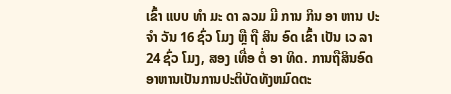ເຂົ້າ ແບບ ທໍາ ມະ ດາ ລວມ ມີ ການ ກິນ ອາ ຫານ ປະ ຈໍາ ວັນ 16 ຊົ່ວ ໂມງ ຫຼື ຖື ສິນ ອົດ ເຂົ້າ ເປັນ ເວ ລາ 24 ຊົ່ວ ໂມງ, ສອງ ເທື່ອ ຕໍ່ ອາ ທິດ. ການຖືສິນອົດອາຫານເປັນການປະຕິບັດທັງຫມົດຕະ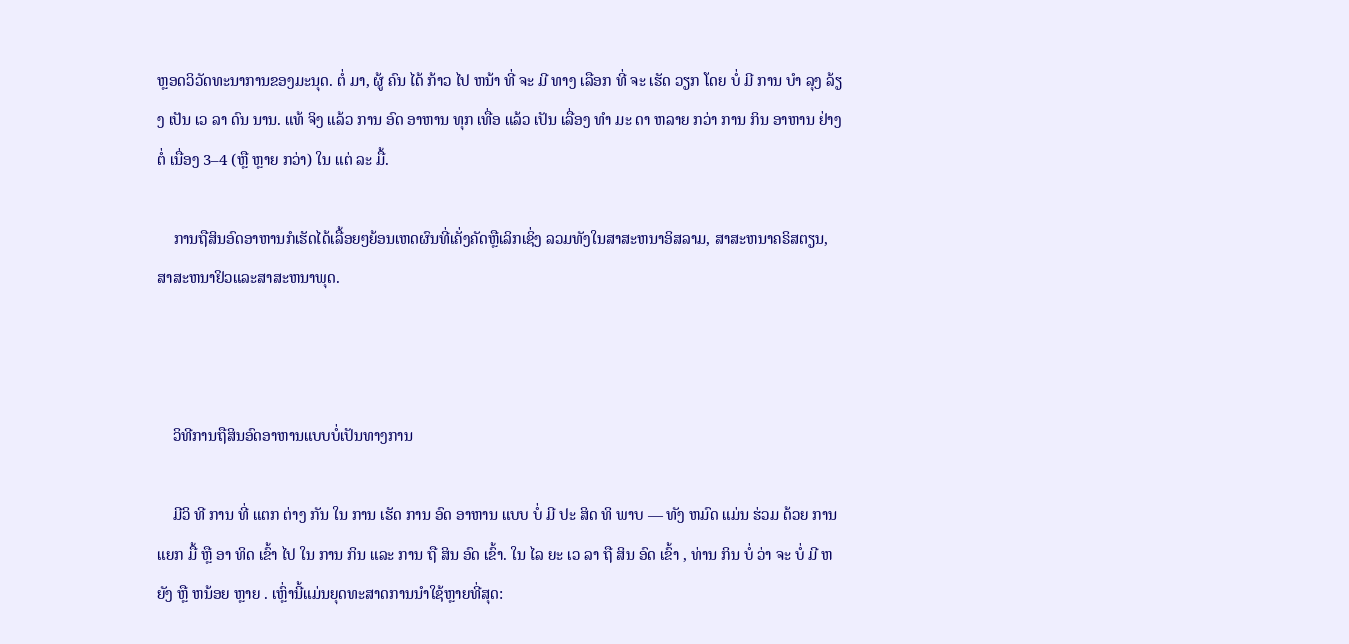ຫຼອດວິວັດທະນາການຂອງມະນຸດ. ຕໍ່ ມາ, ຜູ້ ຄົນ ໄດ້ ກ້າວ ໄປ ຫນ້າ ທີ່ ຈະ ມີ ທາງ ເລືອກ ທີ່ ຈະ ເຮັດ ວຽກ ໂດຍ ບໍ່ ມີ ການ ບໍາ ລຸງ ລ້ຽງ ເປັນ ເວ ລາ ດົນ ນານ. ແທ້ ຈິງ ແລ້ວ ການ ອົດ ອາຫານ ທຸກ ເທື່ອ ແລ້ວ ເປັນ ເລື່ອງ ທໍາ ມະ ດາ ຫລາຍ ກວ່າ ການ ກິນ ອາຫານ ຢ່າງ ຕໍ່ ເນື່ອງ 3–4 (ຫຼື ຫຼາຍ ກວ່າ) ໃນ ແຕ່ ລະ ມື້.

    ການຖືສິນອົດອາຫານກໍເຮັດໄດ້ເລື້ອຍໆຍ້ອນເຫດຜົນທີ່ເຄັ່ງຄັດຫຼືເລິກເຊິ່ງ ລວມທັງໃນສາສະຫນາອິສລາມ, ສາສະຫນາຄຣິສຕຽນ, ສາສະຫນາຢິວແລະສາສະຫນາພຸດ.



    ວິທີການຖືສິນອົດອາຫານແບບບໍ່ເປັນທາງການ

    ມີວິ ທີ ການ ທີ່ ແຕກ ຕ່າງ ກັນ ໃນ ການ ເຮັດ ການ ອົດ ອາຫານ ແບບ ບໍ່ ມີ ປະ ສິດ ທິ ພາບ — ທັງ ຫມົດ ແມ່ນ ຮ່ວມ ດ້ວຍ ການ ແຍກ ມື້ ຫຼື ອາ ທິດ ເຂົ້າ ໄປ ໃນ ການ ກິນ ແລະ ການ ຖື ສິນ ອົດ ເຂົ້າ. ໃນ ໄລ ຍະ ເວ ລາ ຖື ສິນ ອົດ ເຂົ້າ , ທ່ານ ກິນ ບໍ່ ວ່າ ຈະ ບໍ່ ມີ ຫຍັງ ຫຼື ຫນ້ອຍ ຫຼາຍ . ເຫຼົ່ານີ້ແມ່ນຍຸດທະສາດການນໍາໃຊ້ຫຼາຍທີ່ສຸດ: